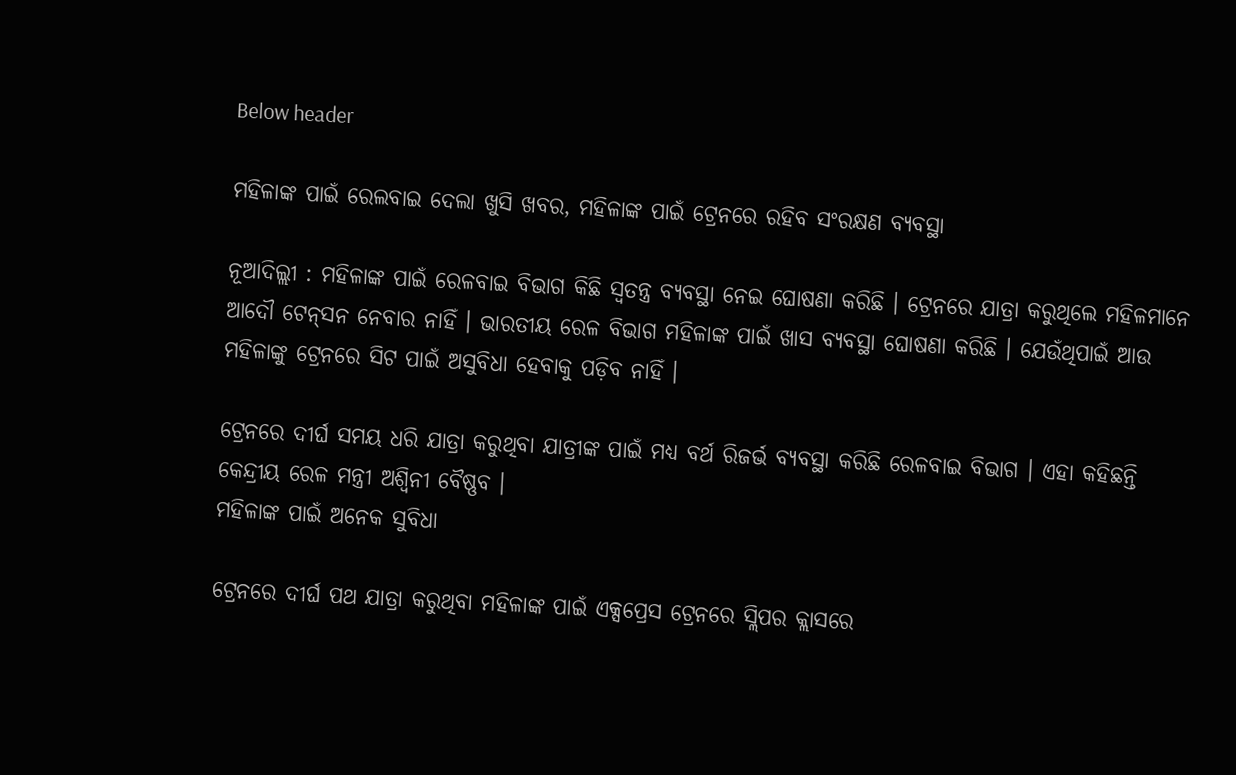Below header

ମହିଳାଙ୍କ ପାଇଁ ରେଲବାଇ ଦେଲା ଖୁସି ଖବର, ମହିଳାଙ୍କ ପାଇଁ ଟ୍ରେନରେ ରହିବ ସଂରକ୍ଷଣ ବ୍ୟବସ୍ଥା

ନୂଆଦିଲ୍ଲୀ : ମହିଳାଙ୍କ ପାଇଁ ରେଳବାଇ ବିଭାଗ କିଛି ସ୍ୱତନ୍ତ୍ର ବ୍ୟବସ୍ଥା ନେଇ ଘୋଷଣା କରିଛି । ଟ୍ରେନରେ ଯାତ୍ରା କରୁଥିଲେ ମହିଳମାନେ ଆଦୌ ଟେନ୍‌ସନ ନେବାର ନାହିଁ । ଭାରତୀୟ ରେଳ ବିଭାଗ ମହିଳାଙ୍କ ପାଇଁ ଖାସ ବ୍ୟବସ୍ଥା ଘୋଷଣା କରିଛି । ଯେଉଁଥିପାଇଁ ଆଉ ମହିଳାଙ୍କୁ ଟ୍ରେନରେ ସିଟ ପାଇଁ ଅସୁବିଧା ହେବାକୁ ପଡ଼ିବ ନାହିଁ ।

ଟ୍ରେନରେ ଦୀର୍ଘ ସମୟ ଧରି ଯାତ୍ରା କରୁଥିବା ଯାତ୍ରୀଙ୍କ ପାଇଁ ମଧ୍ୟ ବର୍ଥ ରିଜର୍ଭ ବ୍ୟବସ୍ଥା କରିଛି ରେଳବାଇ ବିଭାଗ । ଏହା କହିଛନ୍ତି କେନ୍ଦ୍ରୀୟ ରେଳ ମନ୍ତ୍ରୀ ଅଶ୍ୱିନୀ ବୈଷ୍ଣବ ।
ମହିଳାଙ୍କ ପାଇଁ ଅନେକ ସୁବିଧା

ଟ୍ରେନରେ ଦୀର୍ଘ ପଥ ଯାତ୍ରା କରୁଥିବା ମହିଳାଙ୍କ ପାଇଁ ଏକ୍ସପ୍ରେସ ଟ୍ରେନରେ ସ୍ଲିପର କ୍ଲାସରେ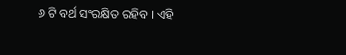୬ ଟି ବର୍ଥ ସଂରକ୍ଷିତ ରହିବ । ଏହି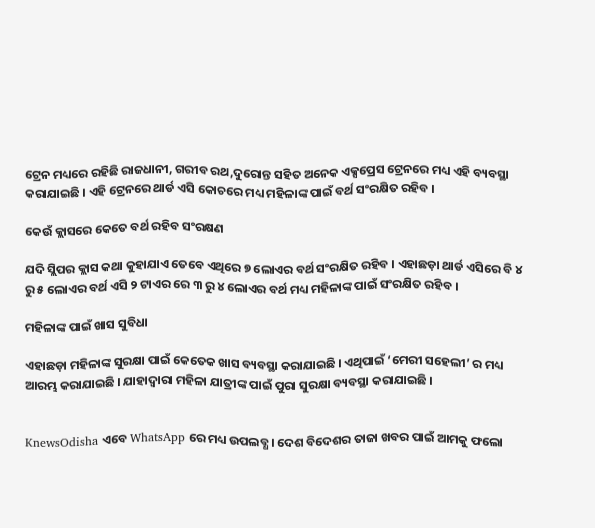ଟ୍ରେନ ମଧ୍ୟରେ ରହିଛି ରାଜଧାନୀ, ଗରୀବ ରଥ,ଦୁରୋନ୍ତ ସହିତ ଅନେକ ଏକ୍ସପ୍ରେସ ଟ୍ରେନରେ ମଧ୍ୟ ଏହି ବ୍ୟବସ୍ଥା କରାଯାଇଛି । ଏହି ଟ୍ରେନରେ ଥାର୍ଡ ଏସି କୋଚରେ ମଧ୍ୟ ମହିଳାଙ୍କ ପାଇଁ ବର୍ଥ ସଂରକ୍ଷିତ ରହିବ ।

କେଉଁ କ୍ଲାସରେ କେତେ ବର୍ଥ ରହିବ ସଂରକ୍ଷଣ

ଯଦି ସ୍ଲିପର କ୍ଲାସ କଥା କୁହାଯାଏ ତେବେ ଏଥିରେ ୭ ଲୋଏର ବର୍ଥ ସଂରକ୍ଷିତ ରହିବ । ଏହାଛଡ଼ା ଥାର୍ଡ ଏସିରେ ବି ୪ ରୁ ୫ ଲୋଏର ବର୍ଥ ଏସି ୨ ଟାଏର ରେ ୩ ରୁ ୪ ଲୋଏର ବର୍ଥ ମଧ୍ୟ ମହିଳାଙ୍କ ପାଇଁ ସଂରକ୍ଷିତ ରହିବ ।

ମହିଳାଙ୍କ ପାଇଁ ଖାସ ସୁବିଧା

ଏହାଛଡ଼ା ମହିଳାଙ୍କ ସୁରକ୍ଷା ପାଇଁ କେତେକ ଖାସ ବ୍ୟବସ୍ଥା କରାଯାଇଛି । ଏଥିପାଇଁ ‘ମେରୀ ସହେଲୀ’ ର ମଧ୍ୟ ଆରମ୍ଭ କରାଯାଇଛି । ଯାହାଦ୍ୱାରା ମହିଳା ଯାତ୍ରୀଙ୍କ ପାଇଁ ପୁରା ସୁରକ୍ଷା ବ୍ୟବସ୍ଥା କରାଯାଇଛି ।


KnewsOdisha ଏବେ WhatsApp ରେ ମଧ୍ୟ ଉପଲବ୍ଧ । ଦେଶ ବିଦେଶର ତାଜା ଖବର ପାଇଁ ଆମକୁ ଫଲୋ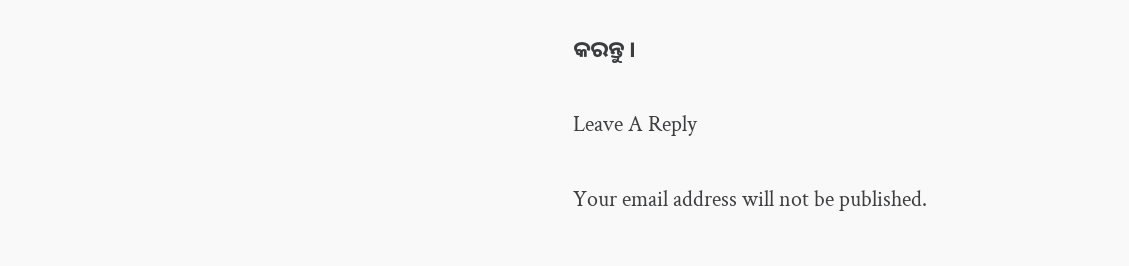କରନ୍ତୁ ।

Leave A Reply

Your email address will not be published.